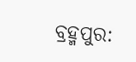ବ୍ରହ୍ମପୁର: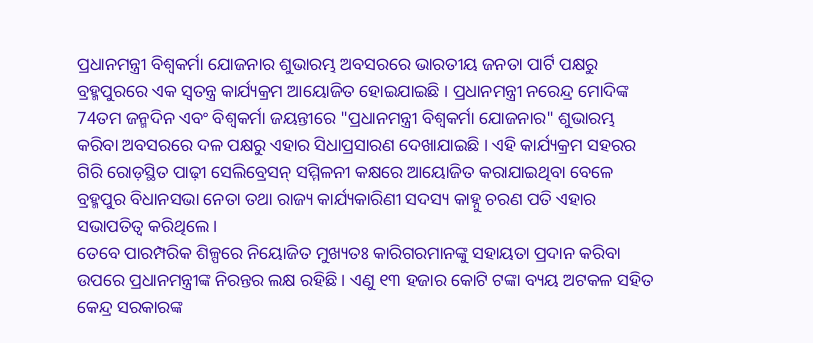ପ୍ରଧାନମନ୍ତ୍ରୀ ବିଶ୍ୱକର୍ମା ଯୋଜନାର ଶୁଭାରମ୍ଭ ଅବସରରେ ଭାରତୀୟ ଜନତା ପାର୍ଟି ପକ୍ଷରୁ ବ୍ରହ୍ମପୁରରେ ଏକ ସ୍ୱତନ୍ତ୍ର କାର୍ଯ୍ୟକ୍ରମ ଆୟୋଜିତ ହୋଇଯାଇଛି । ପ୍ରଧାନମନ୍ତ୍ରୀ ନରେନ୍ଦ୍ର ମୋଦିଙ୍କ 74ତମ ଜନ୍ମଦିନ ଏବଂ ବିଶ୍ୱକର୍ମା ଜୟନ୍ତୀରେ "ପ୍ରଧାନମନ୍ତ୍ରୀ ବିଶ୍ୱକର୍ମା ଯୋଜନାର" ଶୁଭାରମ୍ଭ କରିବା ଅବସରରେ ଦଳ ପକ୍ଷରୁ ଏହାର ସିଧାପ୍ରସାରଣ ଦେଖାଯାଇଛି । ଏହି କାର୍ଯ୍ୟକ୍ରମ ସହରର ଗିରି ରୋଡ଼ସ୍ଥିତ ପାଢ଼ୀ ସେଲିବ୍ରେସନ୍ ସମ୍ମିଳନୀ କକ୍ଷରେ ଆୟୋଜିତ କରାଯାଇଥିବା ବେଳେ ବ୍ରହ୍ମପୁର ବିଧାନସଭା ନେତା ତଥା ରାଜ୍ୟ କାର୍ଯ୍ୟକାରିଣୀ ସଦସ୍ୟ କାହ୍ନୁ ଚରଣ ପତି ଏହାର ସଭାପତିତ୍ବ କରିଥିଲେ ।
ତେବେ ପାରମ୍ପରିକ ଶିଳ୍ପରେ ନିୟୋଜିତ ମୁଖ୍ୟତଃ କାରିଗରମାନଙ୍କୁ ସହାୟତା ପ୍ରଦାନ କରିବା ଉପରେ ପ୍ରଧାନମନ୍ତ୍ରୀଙ୍କ ନିରନ୍ତର ଲକ୍ଷ ରହିଛି । ଏଣୁ ୧୩ ହଜାର କୋଟି ଟଙ୍କା ବ୍ୟୟ ଅଟକଳ ସହିତ କେନ୍ଦ୍ର ସରକାରଙ୍କ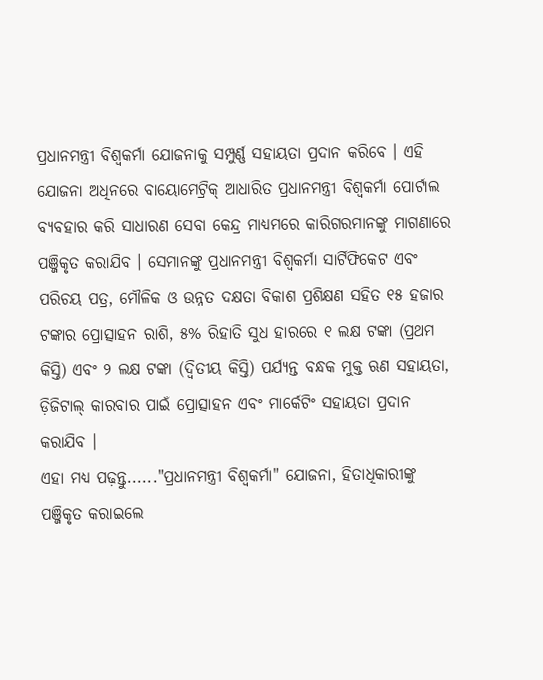ପ୍ରଧାନମନ୍ତ୍ରୀ ବିଶ୍ୱକର୍ମା ଯୋଜନାକୁ ସମ୍ପୁର୍ଣ୍ଣ ସହାୟତା ପ୍ରଦାନ କରିବେ । ଏହି ଯୋଜନା ଅଧିନରେ ବାୟୋମେଟ୍ରିକ୍ ଆଧାରିତ ପ୍ରଧାନମନ୍ତ୍ରୀ ବିଶ୍ୱକର୍ମା ପୋର୍ଟାଲ ବ୍ୟବହାର କରି ସାଧାରଣ ସେବା କେନ୍ଦ୍ର ମାଧ୍ୟମରେ କାରିଗରମାନଙ୍କୁ ମାଗଣାରେ ପଞ୍ଜିକୃତ କରାଯିବ । ସେମାନଙ୍କୁ ପ୍ରଧାନମନ୍ତ୍ରୀ ବିଶ୍ୱକର୍ମା ସାର୍ଟିଫିକେଟ ଏବଂ ପରିଚୟ ପତ୍ର, ମୌଳିକ ଓ ଉନ୍ନତ ଦକ୍ଷତା ବିକାଶ ପ୍ରଶିକ୍ଷଣ ସହିତ ୧୫ ହଜାର ଟଙ୍କାର ପ୍ରୋତ୍ସାହନ ରାଶି, ୫% ରିହାତି ସୁଧ ହାରରେ ୧ ଲକ୍ଷ ଟଙ୍କା (ପ୍ରଥମ କିସ୍ତି) ଏବଂ ୨ ଲକ୍ଷ ଟଙ୍କା (ଦ୍ୱିତୀୟ କିସ୍ତି) ପର୍ଯ୍ୟନ୍ତ ବନ୍ଧକ ମୁକ୍ତ ଋଣ ସହାୟତା, ଡ଼ିଜିଟାଲ୍ କାରବାର ପାଇଁ ପ୍ରୋତ୍ସାହନ ଏବଂ ମାର୍କେଟିଂ ସହାୟତା ପ୍ରଦାନ କରାଯିବ ।
ଏହା ମଧ୍ୟ ପଢ଼ନ୍ତୁ......"ପ୍ରଧାନମନ୍ତ୍ରୀ ବିଶ୍ୱକର୍ମା" ଯୋଜନା, ହିତାଧିକାରୀଙ୍କୁ ପଞ୍ଜିକୃତ କରାଇଲେ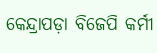କେନ୍ଦ୍ରାପଡ଼ା ବିଜେପି କର୍ମୀ